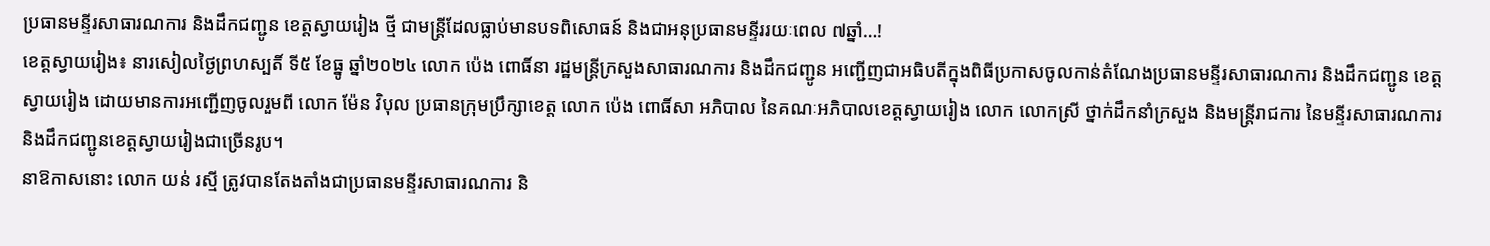ប្រធានមន្ទីរសាធារណការ និងដឹកជញ្ជូន ខេត្តស្វាយរៀង ថ្មី ជាមន្ត្រីដែលធ្លាប់មានបទពិសោធន៍ និងជាអនុប្រធានមន្ទីររយៈពេល ៧ឆ្នាំ…!
ខេត្តស្វាយរៀង៖ នារសៀលថ្ងៃព្រហស្បតិ៍ ទី៥ ខែធ្នូ ឆ្នាំ២០២៤ លោក ប៉េង ពោធិ៍នា រដ្ឋមន្ត្រីក្រសួងសាធារណការ និងដឹកជញ្ជូន អញ្ជើញជាអធិបតីក្នុងពិធីប្រកាសចូលកាន់តំណែងប្រធានមន្ទីរសាធារណការ និងដឹកជញ្ជូន ខេត្តស្វាយរៀង ដោយមានការអញ្ជើញចូលរួមពី លោក ម៉ែន វិបុល ប្រធានក្រុមប្រឹក្សាខេត្ត លោក ប៉េង ពោធិ៍សា អភិបាល នៃគណៈអភិបាលខេត្តស្វាយរៀង លោក លោកស្រី ថ្នាក់ដឹកនាំក្រសួង និងមន្រ្តីរាជការ នៃមន្ទីរសាធារណការ និងដឹកជញ្ជូនខេត្តស្វាយរៀងជាច្រើនរូប។
នាឱកាសនោះ លោក យន់ រស្មី ត្រូវបានតែងតាំងជាប្រធានមន្ទីរសាធារណការ និ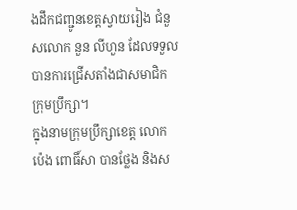ងដឹកជញ្ជូនខេត្តស្វាយរៀង ជំនួសលោក នួន លីហួន ដែលទទួលបានការជ្រើសតាំងជាសមាជិកក្រុមប្រឹក្សា។
ក្នុងនាមក្រុមប្រឹក្សាខេត្ត លោក ប៉េង ពោធិ៍សា បានថ្លែង និងស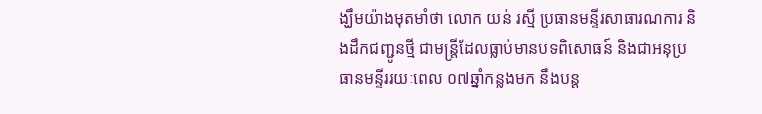ង្ឃឹមយ៉ាងមុតមាំថា លោក យន់ រស្មី ប្រធានមន្ទីរសាធារណការ និងដឹកជញ្ជូនថ្មី ជាមន្ត្រីដែលធ្លាប់មានបទពិសោធន៍ និងជាអនុប្រធានមន្ទីររយៈពេល ០៧ឆ្នាំកន្លងមក នឹងបន្ត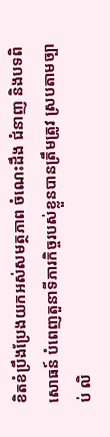ខិតខំប្រឹងប្រែងយកអស់សមត្ថភាព ចំណេះដឹង ជំនាញ និងបទពិសោធន៍ បំពេញតួនាទីភារកិច្ចរបស់ខ្លួនបានត្រឹមត្រូវ ស្របតាមច្បាប់ លិ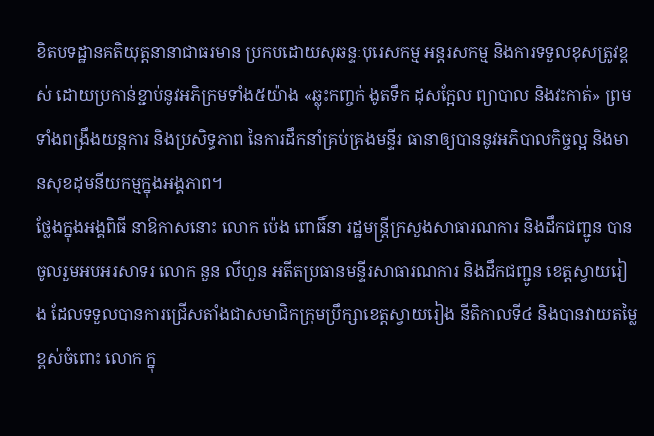ខិតបទដ្ឋានគតិយុត្តនានាជាធរមាន ប្រកបដោយសុឆន្ទៈបុរេសកម្ម អន្តរសកម្ម និងការទទួលខុសត្រូវខ្ពស់ ដោយប្រកាន់ខ្ជាប់នូវអភិក្រមទាំង៥យ៉ាង «ឆ្លុះកញ្ចក់ ងូតទឹក ដុសក្អែល ព្យាបាល និងវះកាត់» ព្រមទាំងពង្រឹងយន្តការ និងប្រសិទ្ធភាព នៃការដឹកនាំគ្រប់គ្រងមន្ទីរ ធានាឲ្យបាននូវអភិបាលកិច្ចល្អ និងមានសុខដុមនីយកម្មក្នុងអង្គភាព។
ថ្លែងក្នុងអង្គពិធី នាឱកាសនោះ លោក ប៉េង ពោធិ៍នា រដ្ឋមន្រ្តីក្រសួងសាធារណការ និងដឹកជញ្ជូន បានចូលរួមអបអរសាទរ លោក នួន លីហួន អតីតប្រធានមន្ទីរសាធារណការ និងដឹកជញ្ជូន ខេត្តស្វាយរៀង ដែលទទួលបានការជ្រើសតាំងជាសមាជិកក្រុមប្រឹក្សាខេត្តស្វាយរៀង នីតិកាលទី៤ និងបានវាយតម្លៃខ្ពស់ចំពោះ លោក ក្នុ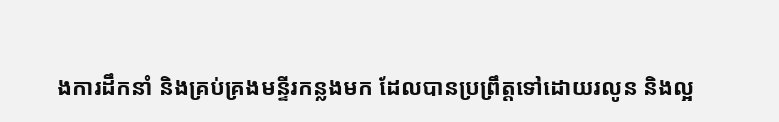ងការដឹកនាំ និងគ្រប់គ្រងមន្ទីរកន្លងមក ដែលបានប្រព្រឹត្តទៅដោយរលូន និងល្អ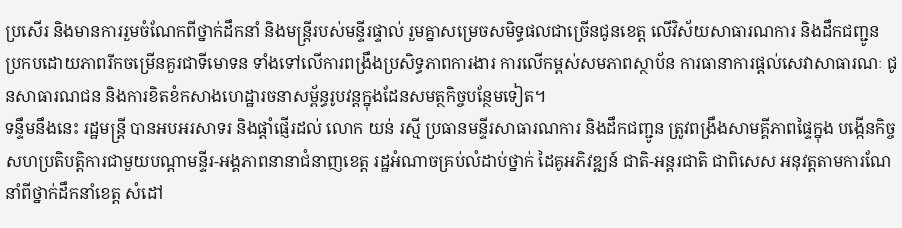ប្រសើរ និងមានការរួមចំណែកពីថ្នាក់ដឹកនាំ និងមន្ត្រីរបស់មន្ទីរផ្ទាល់ រួមគ្នាសម្រេចសមិទ្ធផលជាច្រើនជូនខេត្ត លើវិស័យសាធារណការ និងដឹកជញ្ជូន ប្រកបដោយភាពរីកចម្រើនគួរជាទីមោទន ទាំងទៅលើការពង្រឹងប្រសិទ្ធភាពការងារ ការលើកម្ពស់សមភាពស្ថាប័ន ការធានាការផ្តល់សេវាសាធារណៈ ជូនសាធារណជន និងការខិតខំកសាងហេដ្ឋារចនាសម្ព័ន្ធរូបវន្តក្នុងដែនសមត្ថកិច្ចបន្ថែមទៀត។
ទន្ទឹមនឹងនេះ រដ្ឋមន្រ្តី បានអបអរសាទរ និងផ្តាំផ្ញើរដល់ លោក យន់ រស្មី ប្រធានមន្ទីរសាធារណការ និងដឹកជញ្ជូន ត្រូវពង្រឹងសាមគ្គីភាពផ្ទៃក្នុង បង្កើនកិច្ចសហប្រតិបត្តិការជាមួយបណ្ដាមន្ទីរ-អង្គភាពនានាជំនាញខេត្ដ រដ្ឋអំណាចគ្រប់លំដាប់ថ្នាក់ ដៃគូអភិវឌ្ឍន៍ ជាតិ-អន្ដរជាតិ ជាពិសេស អនុវត្តតាមការណែនាំពីថ្នាក់ដឹកនាំខេត្ត សំដៅ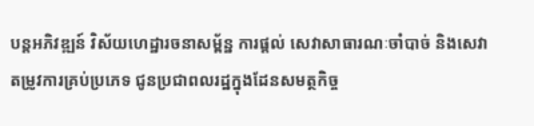បន្តអភិវឌ្ឍន៍ វិស័យហេដ្ឋារចនាសម្ព័ន្ឋ ការផ្ដល់ សេវាសាធារណៈចាំបាច់ និងសេវាតម្រូវការគ្រប់ប្រភេទ ជូនប្រជាពលរដ្ឋក្នុងដែនសមត្ថកិច្ច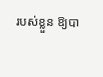របស់ខ្លួន ឱ្យបា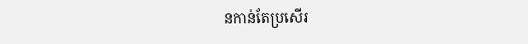នកាន់តែប្រសើរ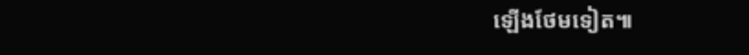ឡើងថែមទៀត៕